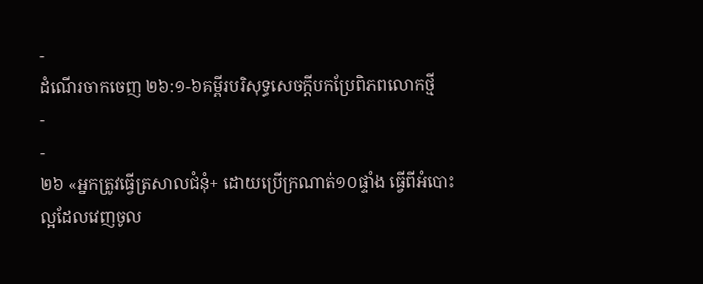-
ដំណើរចាកចេញ ២៦:១-៦គម្ពីរបរិសុទ្ធសេចក្ដីបកប្រែពិភពលោកថ្មី
-
-
២៦ «អ្នកត្រូវធ្វើត្រសាលជំនុំ+ ដោយប្រើក្រណាត់១០ផ្ទាំង ធ្វើពីអំបោះល្អដែលវេញចូល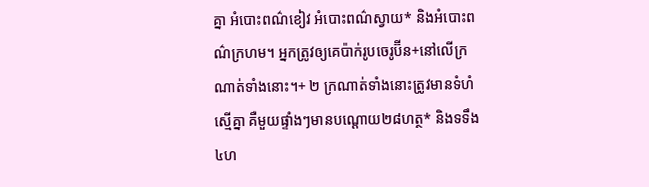គ្នា អំបោះពណ៌ខៀវ អំបោះពណ៌ស្វាយ* និងអំបោះពណ៌ក្រហម។ អ្នកត្រូវឲ្យគេប៉ាក់រូបចេរូប៊ីន+នៅលើក្រណាត់ទាំងនោះ។+ ២ ក្រណាត់ទាំងនោះត្រូវមានទំហំស្មើគ្នា គឺមួយផ្ទាំងៗមានបណ្ដោយ២៨ហត្ថ* និងទទឹង៤ហ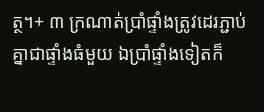ត្ថ។+ ៣ ក្រណាត់ប្រាំផ្ទាំងត្រូវដេរភ្ជាប់គ្នាជាផ្ទាំងធំមួយ ឯប្រាំផ្ទាំងទៀតក៏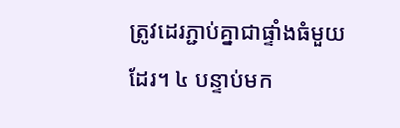ត្រូវដេរភ្ជាប់គ្នាជាផ្ទាំងធំមួយដែរ។ ៤ បន្ទាប់មក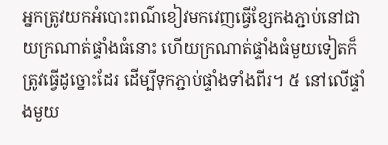អ្នកត្រូវយកអំបោះពណ៌ខៀវមកវេញធ្វើខ្សែកងភ្ជាប់នៅជាយក្រណាត់ផ្ទាំងធំនោះ ហើយក្រណាត់ផ្ទាំងធំមួយទៀតក៏ត្រូវធ្វើដូច្នោះដែរ ដើម្បីទុកភ្ជាប់ផ្ទាំងទាំងពីរ។ ៥ នៅលើផ្ទាំងមួយ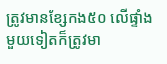ត្រូវមានខ្សែកង៥០ លើផ្ទាំងមួយទៀតក៏ត្រូវមា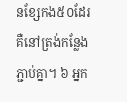នខ្សែកង៥០ដែរ គឺនៅត្រង់កន្លែងភ្ជាប់គ្នា។ ៦ អ្នក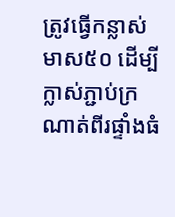ត្រូវធ្វើកន្លាស់មាស៥០ ដើម្បីក្លាស់ភ្ជាប់ក្រណាត់ពីរផ្ទាំងធំ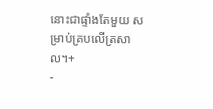នោះជាផ្ទាំងតែមួយ សម្រាប់គ្របលើត្រសាល។+
-